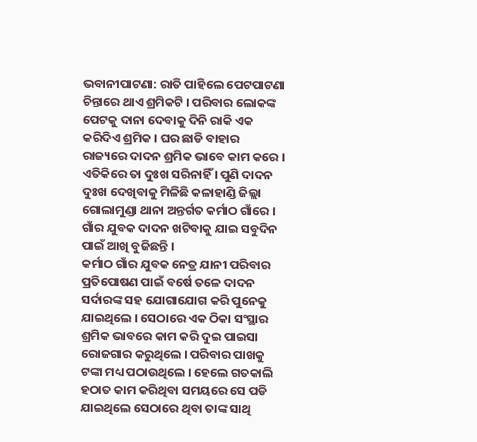ଭବାନୀପାଟଣା: ରାତି ପାହିଲେ ପେଟପାଟଣା ଚିନ୍ତାରେ ଥାଏ ଶ୍ରମିକଟି । ପରିବାର ଲୋକଙ୍କ ପେଟକୁ ଦାନା ଦେବାକୁ ଦିନି ରାକି ଏକ କରିଦିଏ ଶ୍ରମିକ । ଘର ଛାଡି ବାହାର ରାଜ୍ୟରେ ଦାଦନ ଶ୍ରମିକ ଭାବେ କାମ କରେ । ଏତିକିରେ ତା ଦୁଃଖ ସରିନାହିଁ । ପୁଣି ଦାଦନ ଦୁଃଖ ଦେଖିବାକୁ ମିଳିଛି କଳାହାଣ୍ଡି ଜିଲ୍ଲା ଗୋଲାମୁଣ୍ଡା ଥାନା ଅନ୍ତର୍ଗତ କର୍ମାଠ ଗାଁରେ । ଗାଁର ଯୁବକ ଦାଦନ ଖଟିବାକୁ ଯାଇ ସବୁଦିନ ପାଇଁ ଆଖି ବୁଜିଛନ୍ତି ।
କର୍ମାଠ ଗାଁର ଯୁବକ ନେତ୍ର ଯାନୀ ପରିବାର ପ୍ରତିପୋଷଣ ପାଇଁ ବର୍ଷେ ତଳେ ଦାଦନ ସର୍ଦାରଙ୍କ ସହ ଯୋଗାଯୋଗ କରି ପୁନେକୁ ଯାଇଥିଲେ । ସେଠାରେ ଏକ ଠିକା ସଂସ୍ଥାର ଶ୍ରମିକ ଭାବରେ କାମ କରି ଦୁଇ ପାଇସା ରୋଜଗାର କରୁଥିଲେ । ପରିବାର ପାଖକୁ ଟଙ୍କା ମଧ୍ୟ ପଠାଉଥିଲେ । ହେଲେ ଗତକାଲି ହଠାତ କାମ କରିଥିବା ସମୟରେ ସେ ପଡି ଯାଇଥିଲେ ସେଠାରେ ଥିବା ତାଙ୍କ ସାଥି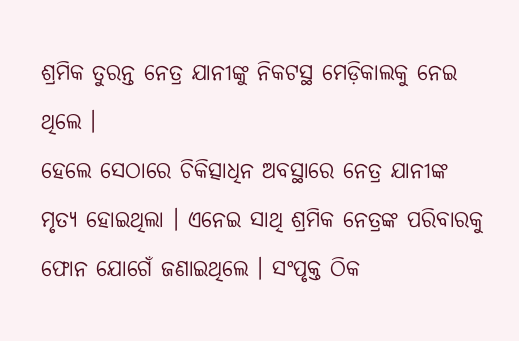ଶ୍ରମିକ ତୁରନ୍ତ ନେତ୍ର ଯାନୀଙ୍କୁ ନିକଟସ୍ଥ ମେଡ଼ିକାଲକୁ ନେଇ ଥିଲେ ।
ହେଲେ ସେଠାରେ ଚିକିତ୍ସାଧିନ ଅବସ୍ଥାରେ ନେତ୍ର ଯାନୀଙ୍କ ମୃତ୍ୟ ହୋଇଥିଲା । ଏନେଇ ସାଥି ଶ୍ରମିକ ନେତ୍ରଙ୍କ ପରିବାରକୁ ଫୋନ ଯୋଗେଁ ଜଣାଇଥିଲେ । ସଂପୃକ୍ତ ଠିକ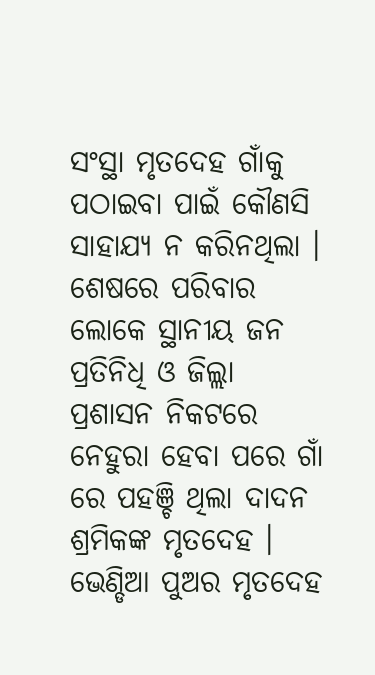ସଂସ୍ଥା ମୃତଦେହ ଗାଁକୁ ପଠାଇବା ପାଇଁ କୌଣସି ସାହାଯ୍ୟ ନ କରିନଥିଲା । ଶେଷରେ ପରିବାର ଲୋକେ ସ୍ଥାନୀୟ ଜନ ପ୍ରତିନିଧି ଓ ଜିଲ୍ଲା ପ୍ରଶାସନ ନିକଟରେ ନେହୁରା ହେବା ପରେ ଗାଁ ରେ ପହଞ୍ଚି ଥିଲା ଦାଦନ ଶ୍ରମିକଙ୍କ ମୃତଦେହ । ଭେଣ୍ଡିଆ ପୁଅର ମୃତଦେହ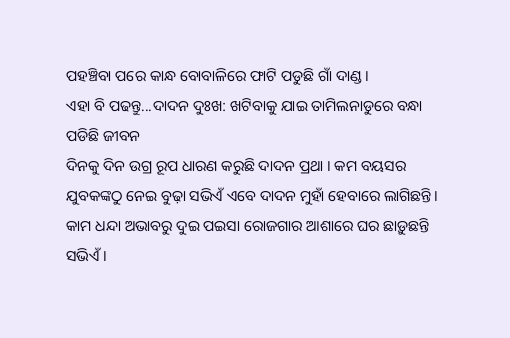ପହଞ୍ଚିବା ପରେ କାନ୍ଧ ବୋବାଳିରେ ଫାଟି ପଡୁଛି ଗାଁ ଦାଣ୍ଡ ।
ଏହା ବି ପଢନ୍ତୁ...ଦାଦନ ଦୁଃଖ: ଖଟିବାକୁ ଯାଇ ତାମିଲନାଡୁରେ ବନ୍ଧା ପଡିଛି ଜୀବନ
ଦିନକୁ ଦିନ ଉଗ୍ର ରୂପ ଧାରଣ କରୁଛି ଦାଦନ ପ୍ରଥା । କମ ବୟସର ଯୁବକଙ୍କଠୁ ନେଇ ବୁଢ଼ା ସଭିଏଁ ଏବେ ଦାଦନ ମୁହାଁ ହେବାରେ ଲାଗିଛନ୍ତି। କାମ ଧନ୍ଦା ଅଭାବରୁ ଦୁଇ ପଇସା ରୋଜଗାର ଆଶାରେ ଘର ଛାଡ଼ୁଛନ୍ତି ସଭିଏଁ ।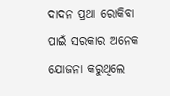ଦାଦନ ପ୍ରଥା ରୋକିବା ପାଇଁ ସରକାର ଅନେକ ଯୋଜନା କରୁଥିଲେ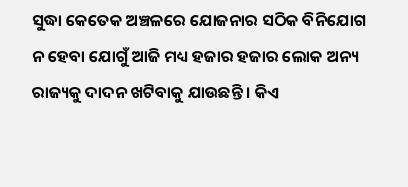ସୁଦ୍ଧା କେତେକ ଅଞ୍ଚଳରେ ଯୋଜନାର ସଠିକ ବିନିଯୋଗ ନ ହେବା ଯୋଗୁଁ ଆଜି ମଧ୍ୟ ହଜାର ହଜାର ଲୋକ ଅନ୍ୟ ରାଜ୍ୟକୁ ଦାଦନ ଖଟିବାକୁ ଯାଉଛନ୍ତି । କିଏ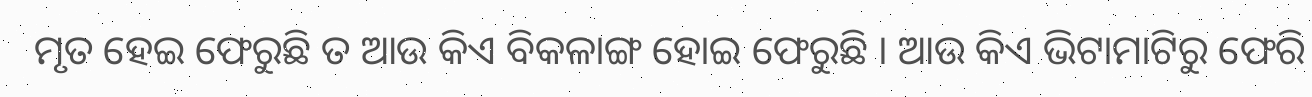ମୃତ ହେଇ ଫେରୁଛି ତ ଆଉ କିଏ ବିକଳାଙ୍ଗ ହୋଇ ଫେରୁଛି । ଆଉ କିଏ ଭିଟାମାଟିରୁ ଫେରି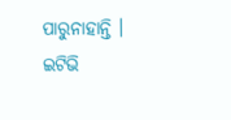ପାରୁନାହାନ୍ତି ।
ଇଟିଭି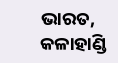ଭାରତ, କଳାହାଣ୍ଡି